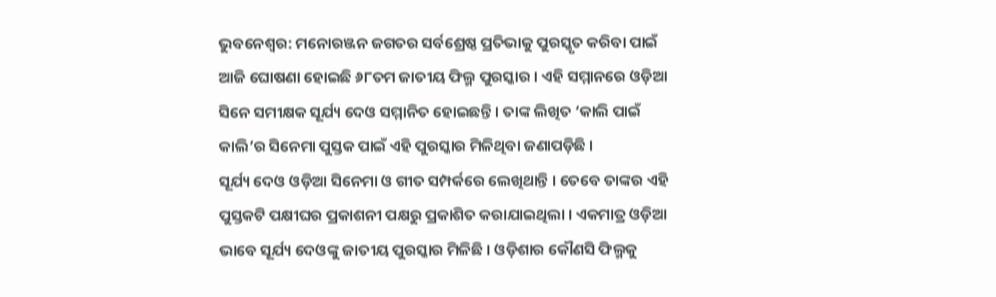ଭୁବନେଶ୍ବର: ମନୋରଞ୍ଜନ ଜଗତର ସର୍ବଶ୍ରେଷ୍ଠ ପ୍ରତିଭାକୁ ପୁରସ୍କୃତ କରିବା ପାଇଁ ଆଜି ଘୋଷଣା ହୋଇଛି ୬୮ତମ ଜାତୀୟ ଫିଲ୍ମ ପୁରସ୍କାର । ଏହି ସମ୍ମାନରେ ଓଡ଼ିଆ ସିନେ ସମୀକ୍ଷକ ସୂର୍ଯ୍ୟ ଦେଓ ସମ୍ମାନିତ ହୋଇଛନ୍ତି । ତାଙ୍କ ଲିଖିତ ‘କାଲି ପାଇଁ କାଲି’ର ସିନେମା ପୁସ୍ତକ ପାଇଁ ଏହି ପୁରସ୍କାର ମିଳିଥିବା ଜଣାପଡ଼ିଛି ।
ସୂର୍ଯ୍ୟ ଦେଓ ଓଡ଼ିଆ ସିନେମା ଓ ଗୀତ ସମ୍ପର୍କରେ ଲେଖିଥାନ୍ତି । ତେବେ ତାଙ୍କର ଏହି ପୁସ୍ତକଟି ପକ୍ଷୀଘର ପ୍ରକାଶନୀ ପକ୍ଷରୁ ପ୍ରକାଶିତ କରାଯାଇଥିଲା । ଏକମାତ୍ର ଓଡ଼ିଆ ଭାବେ ସୂର୍ଯ୍ୟ ଦେଓଙ୍କୁ ଜାତୀୟ ପୁରସ୍କାର ମିଳିଛି । ଓଡ଼ିଶାର କୌଣସି ଫିଲ୍ମକୁ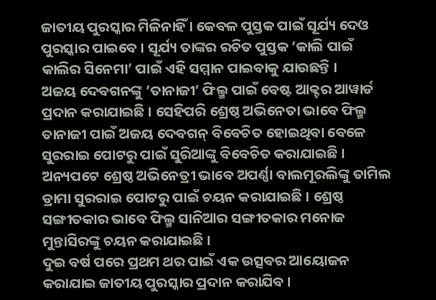ଜାତୀୟ ପୁରସ୍କାର ମିଳିନାହିଁ । କେବଳ ପୁସ୍ତକ ପାଇଁ ସୂର୍ଯ୍ୟ ଦେଓ ପୁରସ୍କାର ପାଇବେ । ସୂର୍ଯ୍ୟ ତାଙ୍କର ରଚିତ ପୁସ୍ତକ ‘କାଲି ପାଇଁ କାଲିର ସିନେମା’ ପାଇଁ ଏହି ସମ୍ମାନ ପାଇବାକୁ ଯାଉଛନ୍ତି ।
ଅଜୟ ଦେବଗନଙ୍କୁ ‘ତାନାଜୀ’ ଫିଲ୍ମ ପାଇଁ ବେଷ୍ଟ ଆକ୍ଟର ଆୱାର୍ଡ ପ୍ରଦାନ କରାଯାଇଛି । ସେହିପରି ଶ୍ରେଷ୍ଠ ଅଭିନେତା ଭାବେ ଫିଲ୍ମ ତାନାଜୀ ପାଇଁ ଅଜୟ ଦେବଗନ୍ ବିବେଚିତ ହୋଇଥିବା ବେଳେ ସୁରରାଇ ପୋଟରୁ ପାଇଁ ସୁରିଆଙ୍କୁ ବିବେଚିତ କରାଯାଇଛି । ଅନ୍ୟପଟେ ଶ୍ରେଷ୍ଠ ଅଭିନେତ୍ରୀ ଭାବେ ଅପର୍ଣ୍ଣା ବାଲମୂରଲିଙ୍କୁ ତାମିଲ ଡ୍ରାମା ସୁରରାଇ ପୋଟରୁ ପାଇଁ ଚୟନ କରାଯାଇଛି । ଶ୍ରେଷ୍ଠ ସଙ୍ଗୀତକାର ଭାବେ ଫିଲ୍ମ ସାନିଆର ସଙ୍ଗୀତକାର ମନୋଜ ମୁନ୍ତାସିରଙ୍କୁ ଚୟନ କରାଯାଇଛି ।
ଦୁଇ ବର୍ଷ ପରେ ପ୍ରଥମ ଥର ପାଇଁ ଏକ ଉତ୍ସବର ଆୟୋଜନ କରାଯାଇ ଜାତୀୟ ପୁରସ୍କାର ପ୍ରଦାନ କରାଯିବ ।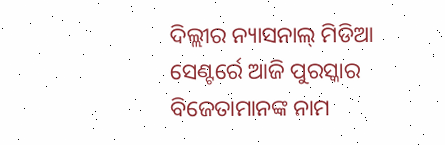ଦିଲ୍ଲୀର ନ୍ୟାସନାଲ୍ ମିଡିଆ ସେଣ୍ଟର୍ରେ ଆଜି ପୁରସ୍କାର ବିଜେତାମାନଙ୍କ ନାମ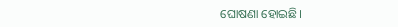ଘୋଷଣା ହୋଇଛି।